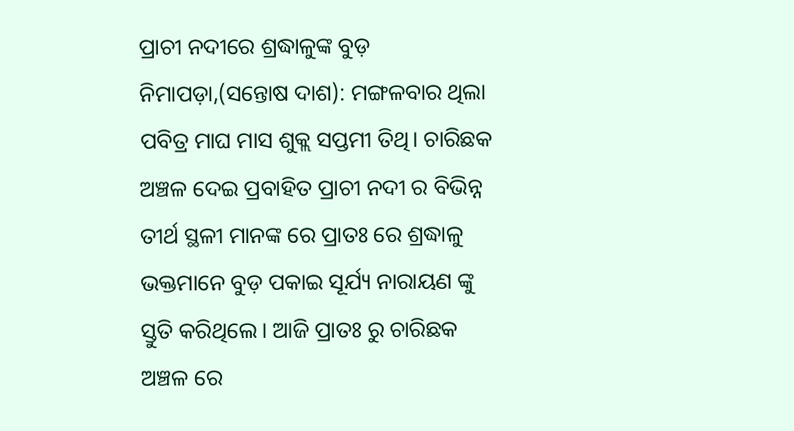ପ୍ରାଚୀ ନଦୀରେ ଶ୍ରଦ୍ଧାଳୁଙ୍କ ବୁଡ଼
ନିମାପଡ଼ା,(ସନ୍ତୋଷ ଦାଶ): ମଙ୍ଗଳବାର ଥିଲା ପବିତ୍ର ମାଘ ମାସ ଶୁକ୍ଲ ସପ୍ତମୀ ତିଥି। ଚାରିଛକ ଅଞ୍ଚଳ ଦେଇ ପ୍ରବାହିତ ପ୍ରାଚୀ ନଦୀ ର ବିଭିନ୍ନ ତୀର୍ଥ ସ୍ଥଳୀ ମାନଙ୍କ ରେ ପ୍ରାତଃ ରେ ଶ୍ରଦ୍ଧାଳୁ ଭକ୍ତମାନେ ବୁଡ଼ ପକାଇ ସୂର୍ଯ୍ୟ ନାରାୟଣ ଙ୍କୁ ସ୍ତୁତି କରିଥିଲେ। ଆଜି ପ୍ରାତଃ ରୁ ଚାରିଛକ ଅଞ୍ଚଳ ରେ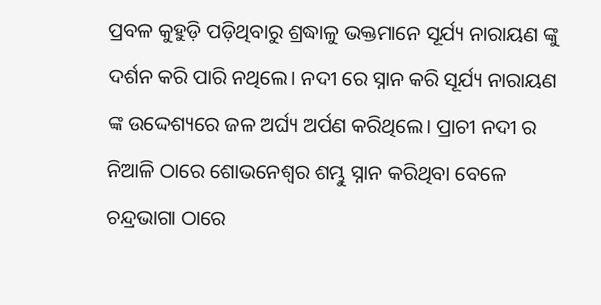ପ୍ରବଳ କୁହୁଡ଼ି ପଡ଼ିଥିବାରୁ ଶ୍ରଦ୍ଧାଳୁ ଭକ୍ତମାନେ ସୂର୍ଯ୍ୟ ନାରାୟଣ ଙ୍କୁ ଦର୍ଶନ କରି ପାରି ନଥିଲେ। ନଦୀ ରେ ସ୍ନାନ କରି ସୂର୍ଯ୍ୟ ନାରାୟଣ ଙ୍କ ଉଦ୍ଦେଶ୍ୟରେ ଜଳ ଅର୍ଘ୍ୟ ଅର୍ପଣ କରିଥିଲେ। ପ୍ରାଚୀ ନଦୀ ର ନିଆଳି ଠାରେ ଶୋଭନେଶ୍ୱର ଶମ୍ଭୁ ସ୍ନାନ କରିଥିବା ବେଳେ ଚନ୍ଦ୍ରଭାଗା ଠାରେ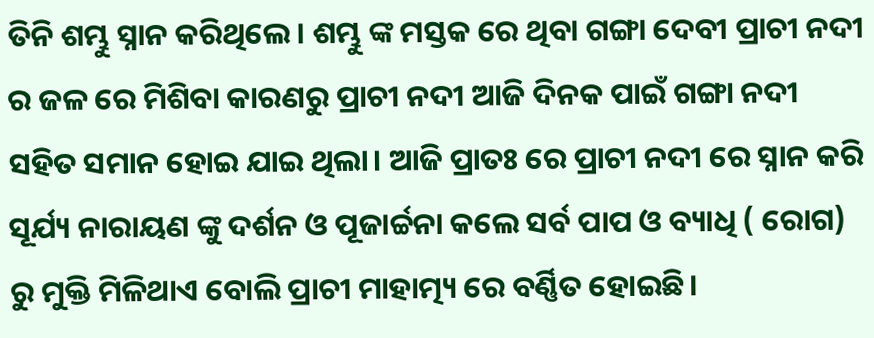ତିନି ଶମ୍ଭୁ ସ୍ନାନ କରିଥିଲେ। ଶମ୍ଭୁ ଙ୍କ ମସ୍ତକ ରେ ଥିବା ଗଙ୍ଗା ଦେବୀ ପ୍ରାଚୀ ନଦୀ ର ଜଳ ରେ ମିଶିବା କାରଣରୁ ପ୍ରାଚୀ ନଦୀ ଆଜି ଦିନକ ପାଇଁ ଗଙ୍ଗା ନଦୀ ସହିତ ସମାନ ହୋଇ ଯାଇ ଥିଲା। ଆଜି ପ୍ରାତଃ ରେ ପ୍ରାଚୀ ନଦୀ ରେ ସ୍ନାନ କରି ସୂର୍ଯ୍ୟ ନାରାୟଣ ଙ୍କୁ ଦର୍ଶନ ଓ ପୂଜାର୍ଚ୍ଚନା କଲେ ସର୍ବ ପାପ ଓ ବ୍ୟାଧି ( ରୋଗ) ରୁ ମୁକ୍ତି ମିଳିଥାଏ ବୋଲି ପ୍ରାଚୀ ମାହାତ୍ମ୍ୟ ରେ ବର୍ଣ୍ଣିତ ହୋଇଛି।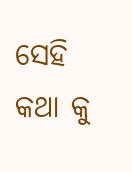ସେହି କଥା କୁ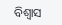ବିଶ୍ୱାସ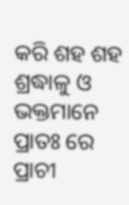କରି ଶହ ଶହ ଶ୍ରଦ୍ଧାଳୁ ଓ ଭକ୍ତମାନେ ପ୍ରାତଃ ରେ ପ୍ରାଚୀ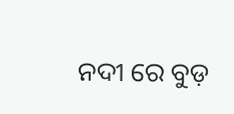ନଦୀ ରେ ବୁଡ଼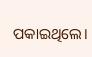ପକାଇଥିଲେ।